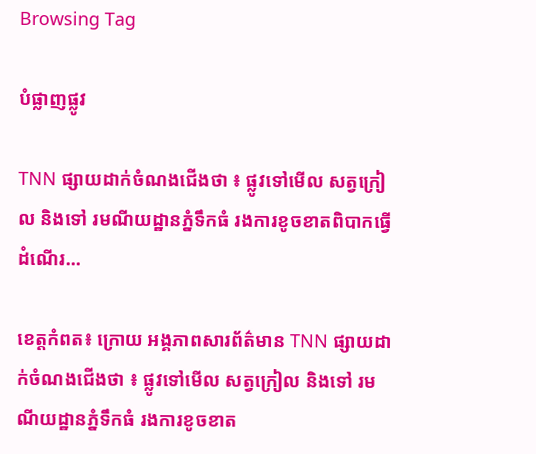Browsing Tag

បំផ្លាញផ្លូវ

TNN ផ្សាយដាក់ចំណងជើងថា ៖ ផ្លូវទៅមើល សត្វក្រៀល និងទៅ រមណីយដ្ឋានភ្នំទឹកធំ រងការខូចខាតពិបាកធ្វើដំណើរ…

ខេត្តកំពត៖ ក្រោយ អង្គភាពសារព័ត៌មាន TNN ផ្សាយដាក់ចំណងជើងថា ៖ ផ្លូវទៅមើល សត្វក្រៀល និងទៅ រមណីយដ្ឋានភ្នំទឹកធំ រងការខូចខាត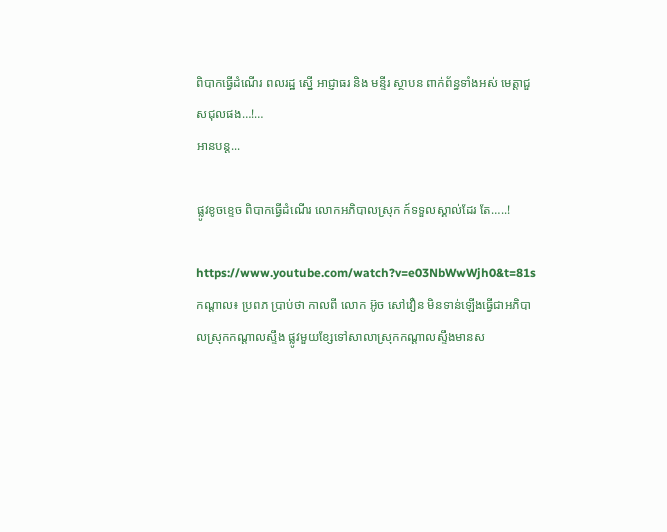ពិបាកធ្វើដំណើរ ពលរដ្ឋ ស្នើ អាជ្ញាធរ និង មន្ទីរ ស្ថាបន ពាក់ព័ន្ធទាំងអស់ មេត្តាជួសជុលផង…!…
អានបន្ត...

ផ្លូវខូចខ្ទេច ពិបាកធ្វើដំណើរ លោកអភិបាលស្រុក ក៍ទទួលស្គាល់ដែរ តែ…..!

https://www.youtube.com/watch?v=e03NbWwWjh0&t=81s កណ្តាល៖ ប្រពភ ប្រាប់ថា កាលពី លោក អ៊ូច សៅវឿន មិនទាន់ឡើងធ្វើជាអភិបាលស្រុកកណ្ដាលស្ទឹង ផ្លូវមួយខ្សែទៅសាលាស្រុកកណ្ដាលស្ទឹងមានស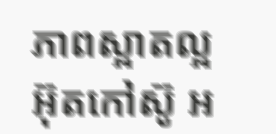ភាពស្អាតល្អ អ៊ុតកៅស៊ូ អ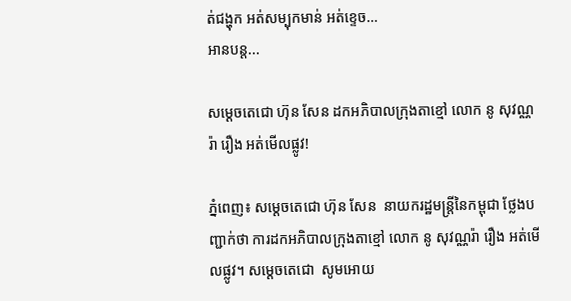ត់ជង្ហុក អត់សម្បុកមាន់ អត់ខ្ទេច…
អានបន្ត...

សម្ដេចតេជោ ហ៊ុន សែន ដកអភិបាលក្រុងតាខ្មៅ លោក នូ សុវណ្ណរ៉ា រឿង អត់មើលផ្លូវ!

ភ្នំពេញ៖ សម្ដេចតេជោ ហ៊ុន សែន  នាយករដ្ឋមន្ត្រីនៃកម្ពុជា ថ្លែងបញ្ជាក់ថា ការដកអភិបាលក្រុងតាខ្មៅ លោក នូ សុវណ្ណរ៉ា រឿង អត់មើលផ្លូវ។ សម្ដេចតេជោ  សូមអោយ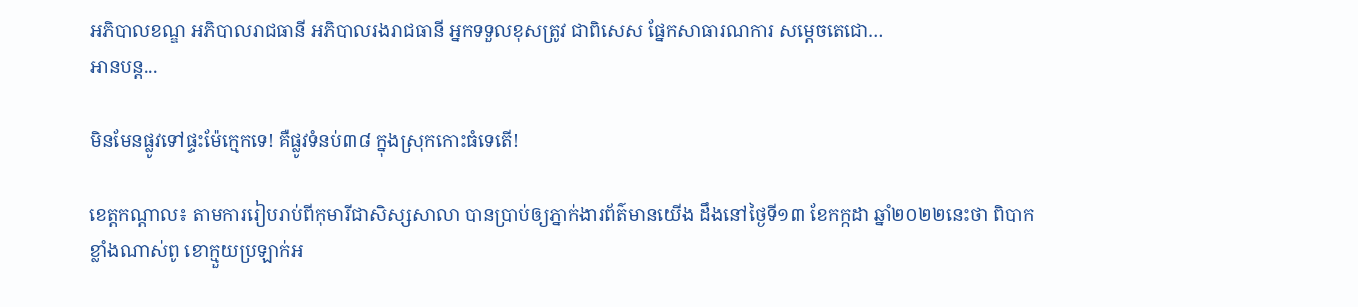អភិបាលខណ្ឌ អភិបាលរាជធានី អភិបាលរងរាជធានី អ្នកទទួលខុសត្រូវ ជាពិសេស ផ្នែកសាធារណការ សម្តេចតេជោ…
អានបន្ត...

មិនមែនផ្លូវទៅផ្ទះម៉ែក្មេកទេ! គឺផ្លូវទំនប់៣៨ ក្នុងស្រុកកោះធំទេតើ!

ខេត្តកណ្តាល៖ តាមការរៀបរាប់ពីកុមារីជាសិស្សសាលា បានប្រាប់ឲ្យភ្នាក់ងារព័ត៌មានយើង ដឹងនៅថ្ងៃទី១៣ ខែកក្កដា ឆ្នាំ២០២២នេះថា ពិបាកខ្លាំងណាស់ពូ ខោក្មួយប្រឡាក់អ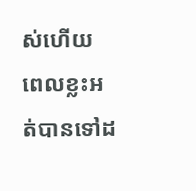ស់ហើយ ពេលខ្លះអត់បានទៅដ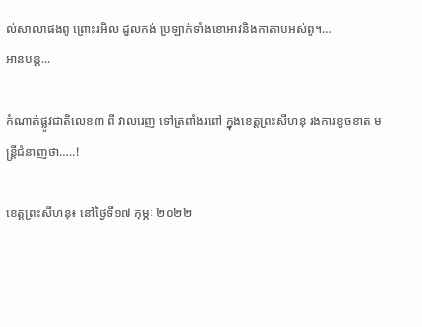ល់សាលាផងពូ ព្រោះរអិល ដួលកង់ ប្រឡាក់ទាំងខោអាវនិងកាតាបអស់ពូ។…
អានបន្ត...

កំណាត់ផ្លូវជាតិលេខ៣ ពី វាលរេញ ទៅត្រពាំងរពៅ ក្នុងខេត្តព្រះសីហនុ រងការខូចខាត មន្ត្រីជំនាញថា…..!

ខេត្តព្រះសីហនុ៖ នៅថ្ងៃទី១៧ កុម្ភៈ ២០២២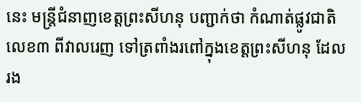នេះ មន្ត្រីជំនាញខេត្តព្រះសីហនុ បញ្ជាក់ថា កំណាត់ផ្លូវជាតិលេខ៣ ពីវាលរេញ ទៅត្រពាំងរពៅក្នុងខេត្តព្រះសីហនុ ដែលរង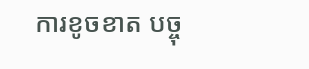ការខូចខាត បច្ចុ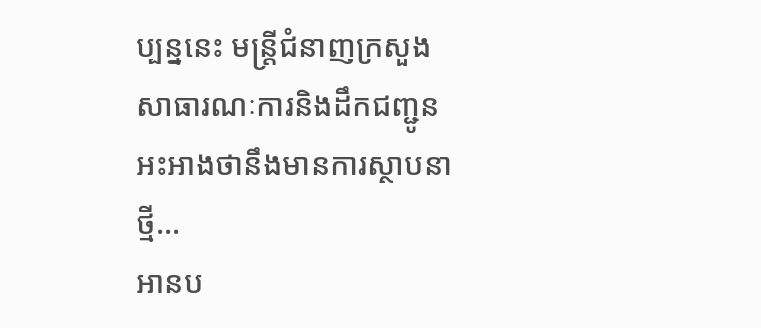ប្បន្ននេះ មន្ត្រីជំនាញក្រសួងសាធារណៈការនិងដឹកជញ្ជូន អះអាងថានឹងមានការស្ថាបនាថ្មី…
អានប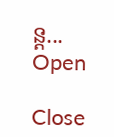ន្ត...
Open

Close